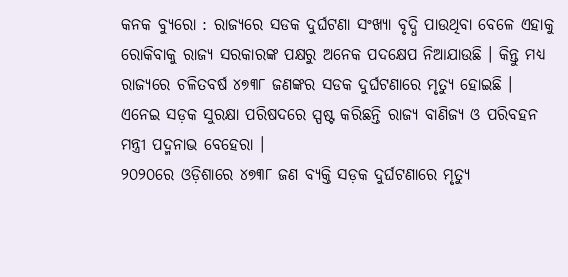କନକ ବ୍ୟୁରୋ : ରାଜ୍ୟରେ ସଡକ ଦୁର୍ଘଟଣା ସଂଖ୍ୟା ବୃଦ୍ଧି ପାଉଥିବା ବେଳେ ଏହାକୁ ରୋକିବାକୁ ରାଜ୍ୟ ସରକାରଙ୍କ ପକ୍ଷରୁ ଅନେକ ପଦକ୍ଷେପ ନିଆଯାଉଛି । କିନ୍ତୁ ମଧ୍ୟ ରାଜ୍ୟରେ ଚଳିତବର୍ଷ ୪୭୩୮ ଜଣଙ୍କର ସଡକ ଦୁର୍ଘଟଣାରେ ମୃତ୍ୟୁ ହୋଇଛି । ଏନେଇ ସଡ଼କ ସୁରକ୍ଷା ପରିଷଦରେ ସ୍ପଷ୍ଟ କରିଛନ୍ତି ରାଜ୍ୟ ବାଣିଜ୍ୟ ଓ ପରିବହନ ମନ୍ତ୍ରୀ ପଦ୍ମନାଭ ବେହେରା ।
୨୦୨୦ରେ ଓଡ଼ିଶାରେ ୪୭୩୮ ଜଣ ବ୍ୟକ୍ତି ସଡ଼କ ଦୁର୍ଘଟଣାରେ ମୃତ୍ୟୁ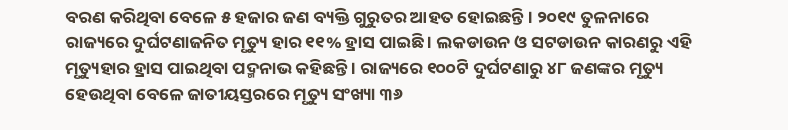ବରଣ କରିଥିବା ବେଳେ ୫ ହଜାର ଜଣ ବ୍ୟକ୍ତି ଗୁରୁତର ଆହତ ହୋଇଛନ୍ତି । ୨୦୧୯ ତୁଳନାରେ ରାଜ୍ୟରେ ଦୁର୍ଘଟଣାଜନିତ ମୃତ୍ୟୁ ହାର ୧୧% ହ୍ରାସ ପାଇଛି । ଲକଡାଉନ ଓ ସଟଡାଉନ କାରଣରୁ ଏହି ମୃତ୍ୟୁହାର ହ୍ରାସ ପାଇଥିବା ପଦ୍ମନାଭ କହିଛନ୍ତି । ରାଜ୍ୟରେ ୧୦୦ଟି ଦୁର୍ଘଟଣାରୁ ୪୮ ଜଣଙ୍କର ମୃତ୍ୟୁ ହେଉଥିବା ବେଳେ ଜାତୀୟସ୍ତରରେ ମୃତ୍ୟୁ ସଂଖ୍ୟା ୩୬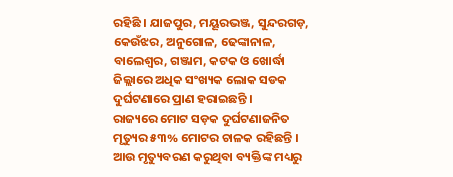ରହିଛି । ଯାଜପୁର, ମୟୂରଭଞ୍ଜ, ସୁନ୍ଦରଗଡ଼, କେଉଁଝର, ଅନୁଗୋଳ, ଢେଙ୍କାନାଳ, ବାଲେଶ୍ୱର, ଗଞ୍ଜାମ, କଟକ ଓ ଖୋର୍ଦ୍ଧା ଜିଲ୍ଲାରେ ଅଧିକ ସଂଖ୍ୟକ ଲୋକ ସଡକ ଦୁର୍ଘଟଣାରେ ପ୍ରାଣ ହରାଇଛନ୍ତି ।
ରାଜ୍ୟରେ ମୋଟ ସଡ଼କ ଦୁର୍ଘଟଣାଜନିତ ମୃତ୍ୟୁର ୫୩% ମୋଟର ଚାଳକ ରହିଛନ୍ତି । ଆଉ ମୃତ୍ୟୁବରଣ କରୁଥିବା ବ୍ୟକ୍ତିଙ୍କ ମଧ୍ୟରୁ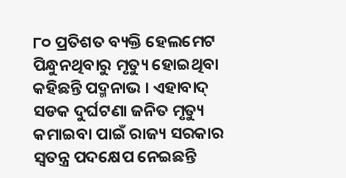୮୦ ପ୍ରତିଶତ ବ୍ୟକ୍ତି ହେଲମେଟ ପିନ୍ଧୁନଥିବାରୁ ମୃତ୍ୟୁ ହୋଇଥିବା କହିଛନ୍ତି ପଦ୍ମନାଭ । ଏହାବାଦ୍ ସଡକ ଦୁର୍ଘଟଣା ଜନିତ ମୃତ୍ୟୁ କମାଇବା ପାଇଁ ରାଜ୍ୟ ସରକାର ସ୍ୱତନ୍ତ୍ର ପଦକ୍ଷେପ ନେଇଛନ୍ତି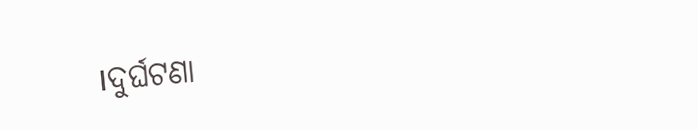।ଦୁର୍ଘଟଣା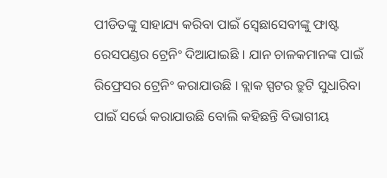ପୀଡିତଙ୍କୁ ସାହାଯ୍ୟ କରିବା ପାଇଁ ସ୍ବେଛାସେବୀଙ୍କୁ ଫାଷ୍ଟ ରେସପଣ୍ଡର ଟ୍ରେନିଂ ଦିଆଯାଇଛି । ଯାନ ଚାଳକମାନଙ୍କ ପାଇଁ ରିଫ୍ରେସର ଟ୍ରେନିଂ କରାଯାଉଛି । ବ୍ଲାକ ସ୍ପଟର ତ୍ରୁଟି ସୁଧାରିବା ପାଇଁ ସର୍ଭେ କରାଯାଉଛି ବୋଲି କହିଛନ୍ତି ବିଭାଗୀୟ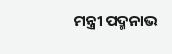ମନ୍ତ୍ରୀ ପଦ୍ମନାଭ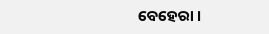ବେହେରା ।